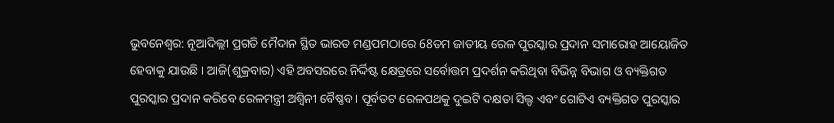ଭୁବନେଶ୍ବର: ନୂଆଦିଲ୍ଲୀ ପ୍ରଗତି ମୈଦାନ ସ୍ଥିତ ଭାରତ ମଣ୍ଡପମଠାରେ 68ତମ ଜାତୀୟ ରେଳ ପୁରସ୍କାର ପ୍ରଦାନ ସମାରୋହ ଆୟୋଜିତ ହେବାକୁ ଯାଉଛି । ଆଜି(ଶୁକ୍ରବାର) ଏହି ଅବସରରେ ନିର୍ଦ୍ଦିଷ୍ଟ କ୍ଷେତ୍ରରେ ସର୍ବୋତ୍ତମ ପ୍ରଦର୍ଶନ କରିଥିବା ବିଭିନ୍ନ ବିଭାଗ ଓ ବ୍ୟକ୍ତିଗତ ପୁରସ୍କାର ପ୍ରଦାନ କରିବେ ରେଳମନ୍ତ୍ରୀ ଅଶ୍ବିନୀ ବୈଷ୍ଣବ । ପୂର୍ବତଟ ରେଳପଥକୁ ଦୁଇଟି ଦକ୍ଷତା ସିଲ୍ଡ ଏବଂ ଗୋଟିଏ ବ୍ୟକ୍ତିଗତ ପୁରସ୍କାର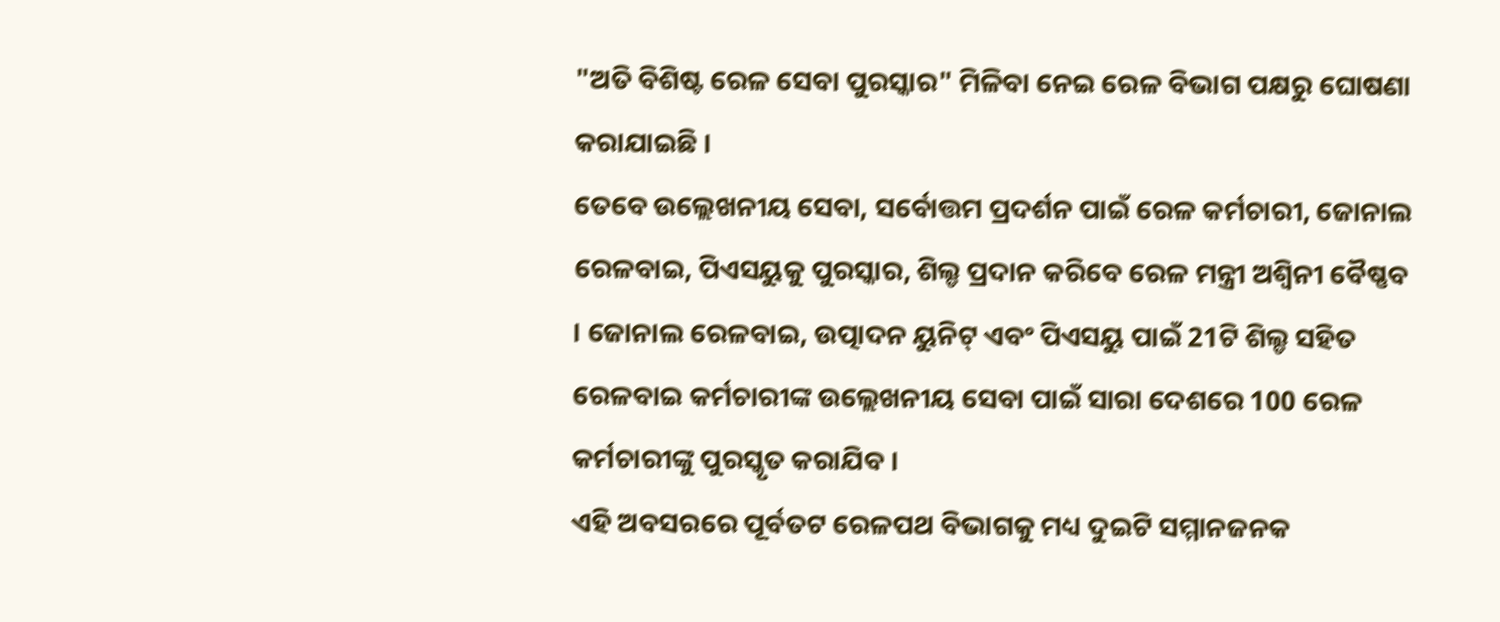"ଅତି ବିଶିଷ୍ଟ ରେଳ ସେବା ପୁରସ୍କାର" ମିଳିବା ନେଇ ରେଳ ବିଭାଗ ପକ୍ଷରୁ ଘୋଷଣା କରାଯାଇଛି ।
ତେବେ ଉଲ୍ଲେଖନୀୟ ସେବା, ସର୍ବୋତ୍ତମ ପ୍ରଦର୍ଶନ ପାଇଁ ରେଳ କର୍ମଚାରୀ, ଜୋନାଲ ରେଳବାଇ, ପିଏସୟୁକୁ ପୁରସ୍କାର, ଶିଲ୍ଡ ପ୍ରଦାନ କରିବେ ରେଳ ମନ୍ତ୍ରୀ ଅଶ୍ୱିନୀ ବୈଷ୍ଣବ । ଜୋନାଲ ରେଳବାଇ, ଉତ୍ପାଦନ ୟୁନିଟ୍ ଏବଂ ପିଏସୟୁ ପାଇଁ 21ଟି ଶିଲ୍ଡ ସହିତ ରେଳବାଇ କର୍ମଚାରୀଙ୍କ ଉଲ୍ଲେଖନୀୟ ସେବା ପାଇଁ ସାରା ଦେଶରେ 100 ରେଳ କର୍ମଚାରୀଙ୍କୁ ପୁରସ୍କୃତ କରାଯିବ ।
ଏହି ଅବସରରେ ପୂର୍ବତଟ ରେଳପଥ ବିଭାଗକୁ ମଧ୍ୟ ଦୁଇଟି ସମ୍ମାନଜନକ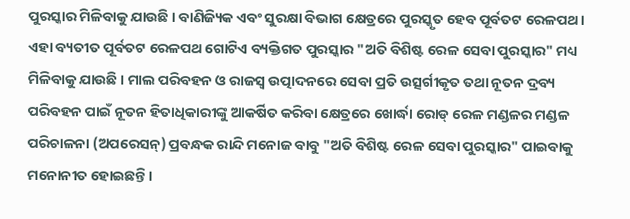ପୁରସ୍କାର ମିଳିବାକୁ ଯାଉଛି । ବାଣିଜ୍ୟିକ ଏବଂ ସୁରକ୍ଷା ବିଭାଗ କ୍ଷେତ୍ରରେ ପୁରସ୍କୃତ ହେବ ପୂର୍ବତଟ ରେଳପଥ । ଏହା ବ୍ୟତୀତ ପୂର୍ବତଟ ରେଳପଥ ଗୋଟିଏ ବ୍ୟକ୍ତିଗତ ପୁରସ୍କାର "ଅତି ବିଶିଷ୍ଟ ରେଳ ସେବା ପୁରସ୍କାର" ମଧ୍ୟ ମିଳିବାକୁ ଯାଉଛି । ମାଲ ପରିବହନ ଓ ରାଜସ୍ୱ ଉତ୍ପାଦନରେ ସେବା ପ୍ରତି ଉତ୍ସର୍ଗୀକୃତ ତଥା ନୂତନ ଦ୍ରବ୍ୟ ପରିବହନ ପାଇଁ ନୂତନ ହିତାଧିକାରୀଙ୍କୁ ଆକର୍ଷିତ କରିବା କ୍ଷେତ୍ରରେ ଖୋର୍ଦ୍ଧା ରୋଡ୍ ରେଳ ମଣ୍ଡଳର ମଣ୍ଡଳ ପରିଚାଳନା (ଅପରେସନ୍) ପ୍ରବନ୍ଧକ ରାନ୍ଦି ମନୋଜ ବାବୁ "ଅତି ବିଶିଷ୍ଟ ରେଳ ସେବା ପୁରସ୍କାର" ପାଇବାକୁ ମନୋନୀତ ହୋଇଛନ୍ତି ।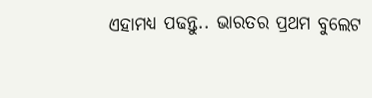ଏହାମଧ୍ୟ ପଢନ୍ତୁ.. ଭାରତର ପ୍ରଥମ ବୁଲେଟ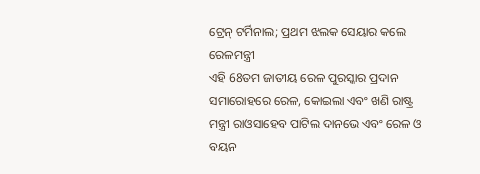ଟ୍ରେନ୍ ଟର୍ମିନାଲ; ପ୍ରଥମ ଝଲକ ସେୟାର କଲେ ରେଳମନ୍ତ୍ରୀ
ଏହି 68ତମ ଜାତୀୟ ରେଳ ପୁରସ୍କାର ପ୍ରଦାନ ସମାରୋହରେ ରେଳ, କୋଇଲା ଏବଂ ଖଣି ରାଷ୍ଟ୍ର ମନ୍ତ୍ରୀ ରାଓସାହେବ ପାଟିଲ ଦାନଭେ ଏବଂ ରେଳ ଓ ବୟନ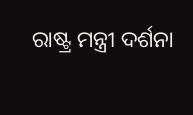ରାଷ୍ଟ୍ର ମନ୍ତ୍ରୀ ଦର୍ଶନା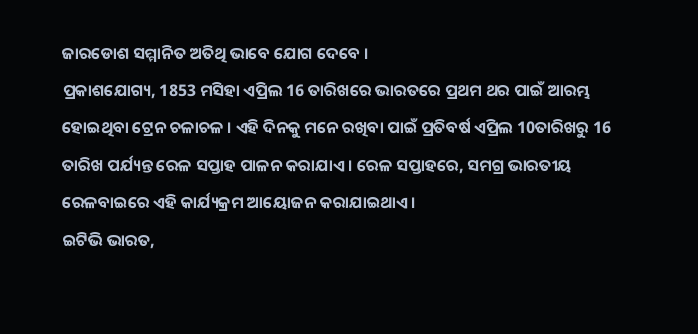ଜାରଡୋଶ ସମ୍ମାନିତ ଅତିଥି ଭାବେ ଯୋଗ ଦେବେ ।
ପ୍ରକାଶଯୋଗ୍ୟ, 1853 ମସିହା ଏପ୍ରିଲ 16 ତାରିଖରେ ଭାରତରେ ପ୍ରଥମ ଥର ପାଇଁ ଆରମ୍ଭ ହୋଇଥିବା ଟ୍ରେନ ଚଳାଚଳ । ଏହି ଦିନକୁ ମନେ ରଖିବା ପାଇଁ ପ୍ରତିବର୍ଷ ଏପ୍ରିଲ 10ତାରିଖରୁ 16 ତାରିଖ ପର୍ଯ୍ୟନ୍ତ ରେଳ ସପ୍ତାହ ପାଳନ କରାଯାଏ । ରେଳ ସପ୍ତାହରେ, ସମଗ୍ର ଭାରତୀୟ ରେଳବାଇରେ ଏହି କାର୍ଯ୍ୟକ୍ରମ ଆୟୋଜନ କରାଯାଇଥାଏ।
ଇଟିଭି ଭାରତ,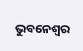ଭୁବନେଶ୍ବର